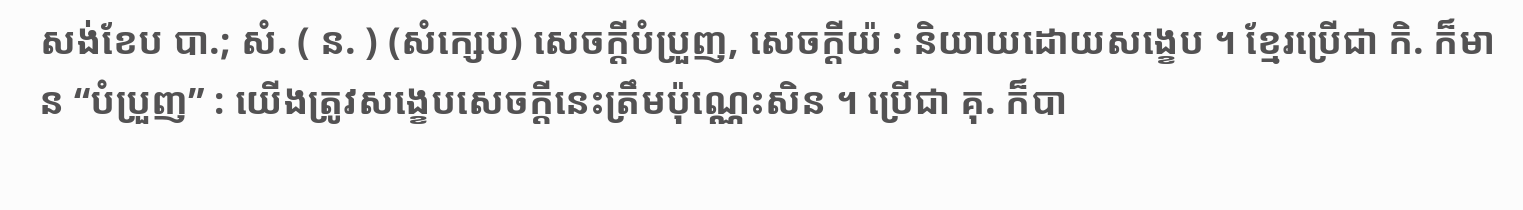សង់ខែប បា.; សំ. ( ន. ) (សំក្សេប) សេចក្ដីបំប្រួញ, សេចក្ដីយ៉ : និយាយដោយសង្ខេប ។ ខ្មែរប្រើជា កិ. ក៏មាន “បំប្រួញ” : យើងត្រូវសង្ខេបសេចក្ដីនេះត្រឹមប៉ុណ្ណេះសិន ។ ប្រើជា គុ. ក៏បា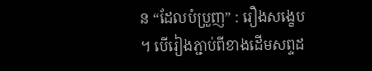ន “ដែលបំប្រួញ” : រឿងសង្ខេប ។ បើរៀងភ្ជាប់ពីខាងដើមសព្ទដ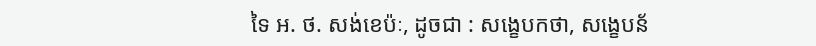ទៃ អ. ថ. សង់ខេប៉ៈ, ដូចជា : សង្ខេបកថា, សង្ខេបន័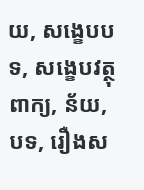យ, សង្ខេបបទ, សង្ខេបវត្ថុ ពាក្យ, ន័យ, បទ, រឿងស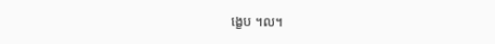ង្ខេប ។ល។